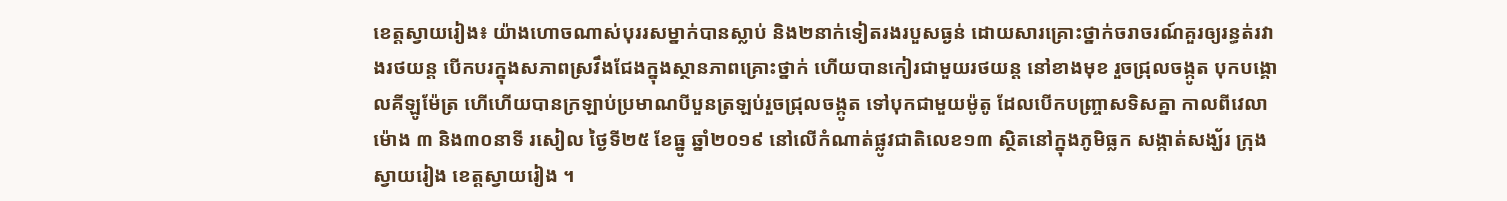ខេត្តស្វាយរៀង៖ យ៉ាងហោចណាស់បុររសម្នាក់បានស្លាប់ និង២នាក់ទៀតរងរបួសធ្ងន់ ដោយសារគ្រោះថ្នាក់ចរាចរណ៍គួរឲ្យរន្ធត់រវាងរថយន្ត បើកបរក្នុងសភាពស្រវឹងជែងក្នុងស្ថានភាពគ្រោះថ្នាក់ ហើយបានកៀរជាមួយរថយន្ត នៅខាងមុខ រួចជ្រុលចង្កូត បុកបង្គោលគីឡូម៉ែត្រ ហើហើយបានក្រឡាប់ប្រមាណបីបួនត្រឡប់រួចជ្រុលចង្កូត ទៅបុកជាមួយម៉ូតូ ដែលបើកបញ្ច្រាសទិសគ្នា កាលពីវេលាម៉ោង ៣ និង៣០នាទី រសៀល ថ្ងៃទី២៥ ខែធ្នូ ឆ្នាំ២០១៩ នៅលើកំណាត់ផ្លូវជាតិលេខ១៣ ស្ថិតនៅក្នុងភូមិធ្លក សង្កាត់សង្ឃ័រ ក្រុងស្វាយរៀង ខេត្តស្វាយរៀង ។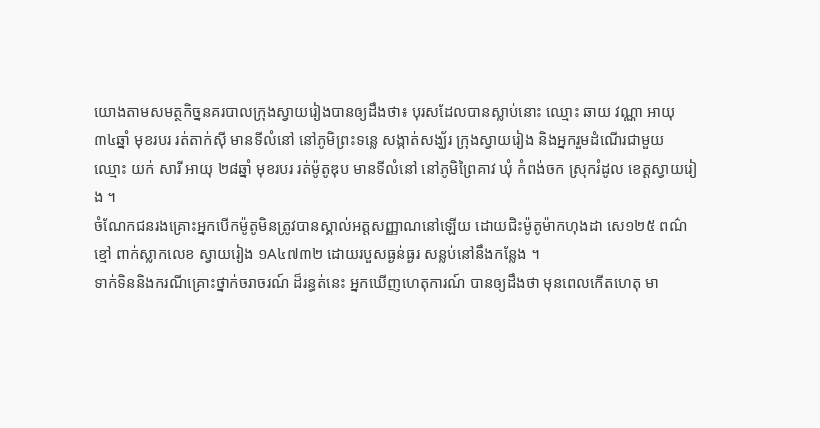យោងតាមសមត្ថកិច្ននគរបាលក្រុងស្វាយរៀងបានឲ្យដឹងថា៖ បុរសដែលបានស្លាប់នោះ ឈ្មោះ ឆាយ វណ្ណា អាយុ ៣៤ឆ្នាំ មុខរបរ រត់តាក់ស៊ី មានទីលំនៅ នៅភូមិព្រះទន្លេ សង្កាត់សង្ឃ័រ ក្រុងស្វាយរៀង និងអ្នករួមដំណើរជាមួយ ឈ្មោះ យក់ សារី អាយុ ២៨ឆ្នាំ មុខរបរ រត់ម៉ូតូឌុប មានទីលំនៅ នៅភូមិព្រៃគាវ ឃុំ កំពង់ចក ស្រុករំដូល ខេត្តស្វាយរៀង ។
ចំណែកជនរងគ្រោះអ្នកបើកម៉ូតូមិនត្រូវបានស្គាល់អត្តសញ្ញាណនៅឡើយ ដោយជិះម៉ូតូម៉ាកហុងដា សេ១២៥ ពណ៌ខ្មៅ ពាក់ស្លាកលេខ ស្វាយរៀង ១A៤៧៣២ ដោយរបួសធ្ងន់ធ្ងរ សន្លប់នៅនឹងកន្លែង ។
ទាក់ទិននិងករណីគ្រោះថ្នាក់ចរាចរណ៍ ដ៏រន្ធត់នេះ អ្នកឃើញហេតុការណ៍ បានឲ្យដឹងថា មុនពេលកើតហេតុ មា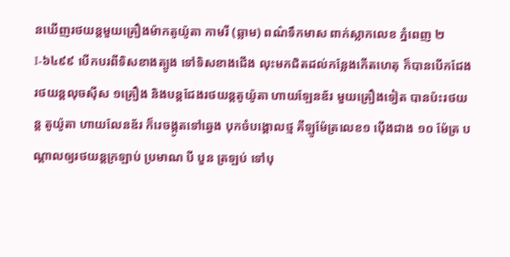នឃើញរថយន្តមួយគ្រឿងម៉ាកតូយ៉ូតា កាមរី (ឆ្លាម) ពណ៌ទឹកមាស ពាក់ស្លាកលេខ ភ្នំពេញ ២I-៦៤៩៩ បើកបរពីទិសខាងត្បូង ទៅទិសខាងជើង លុះមកជិតដល់កន្លែងកើតហេតុ ក៏បានបើកជែងរថយន្តលុចស៊ីស ១គ្រឿង និងបន្តជែងរថយន្តតូយ៉ូតា ហាយឡែនឌ័រ មួយគ្រឿងទៀត បានប៉ះរថយន្ត តូយ៉ូតា ហាយលែនឌ័រ ក៏រេចង្កូតទៅឆ្វេង បុកចំបង្គោលថ្ម គីឡូម៉ែត្រលេខ១ ប៉ើងជាង ១០ ម៉ែត្រ បណ្តាលឲ្យរថយន្តក្រឡាប់ ប្រមាណ បី បួន ត្រឡប់ ទៅបុ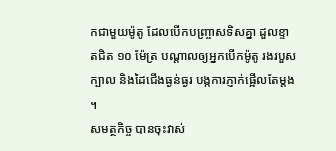កជាមួយម៉ូតូ ដែលបើកបញ្ច្រាសទិសគ្នា ដួលខ្ទាតជិត ១០ ម៉ែត្រ បណ្តាលឲ្យអ្នកបើកម៉ូតូ រងរបួសក្បាល និងដៃជើងធ្ងន់ធ្ងរ បង្កការភ្ញាក់ផ្អើលតែម្ដង ។
សមត្ថកិច្ច បានចុះវាស់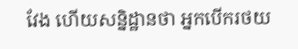វែង ហើយសន្និដ្ឋានថា អ្នកបើករថយ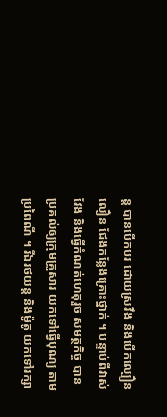ន្ត បានបើកបរ ដោយស្រវឹង និងបើកល្បឿនលឿន ជែងកន្លែងគ្រោះថ្នាក់ ។ បន្ទាប់ពីវាស់វែង និងធ្វើកំណត់ហេតុរួច សមត្ថកិច្ច បានប្រគល់ឲ្យក្រុមគ្រួសារ យកទៅធ្វើបុណ្យ តាមប្រពៃណី ។ រីឯរថយន្ត និងម៉ូតូ យកទៅរក្សា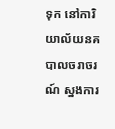ទុក នៅការិយាល័យនគបាលចរាចរណ៍ ស្នងការ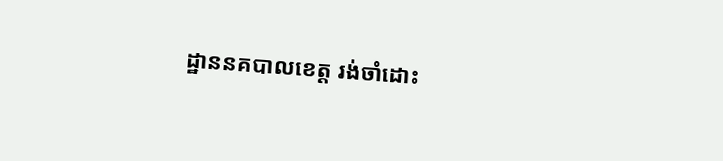ដ្ឋាននគបាលខេត្ត រង់ចាំដោះ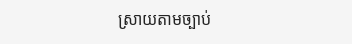ស្រាយតាមច្បាប់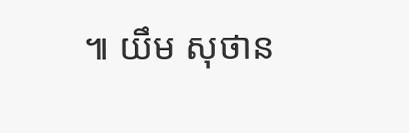៕ យឹម សុថាន